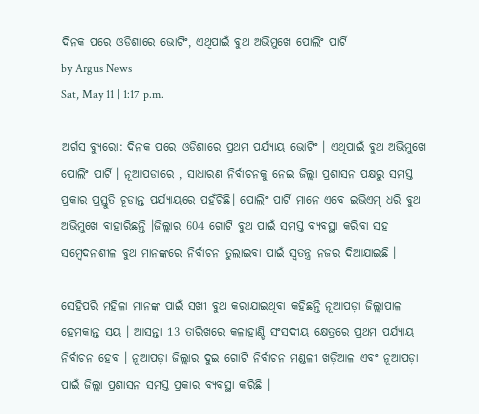ଦିନକ ପରେ ଓଡିଶାରେ ଭୋଟିଂ, ଏଥିପାଇଁ ବୁଥ ଅଭିମୁଖେ ପୋଲିଂ ପାର୍ଟି
by Argus News
Sat, May 11 | 1:17 p.m.

ଅର୍ଗସ ବ୍ୟୁରୋ: ଦିନକ ପରେ ଓଡିଶାରେ ପ୍ରଥମ ପର୍ଯ୍ୟାୟ ଭୋଟିଂ । ଏଥିପାଇଁ ବୁଥ ଅଭିମୁଖେ ପୋଲିଂ ପାର୍ଟି । ନୂଆପଡାରେ , ସାଧାରଣ ନିର୍ବାଚନକୁ ନେଇ ଜିଲ୍ଲା ପ୍ରଶାସନ ପକ୍ଷରୁ ସମସ୍ତ ପ୍ରକାର ପ୍ରସ୍ତୁତି ଚୂଡାନ୍ତ ପର୍ଯ୍ୟାୟରେ ପହଁଚିଛି। ପୋଲିଂ ପାର୍ଟି ମାନେ ଏବେ ଇଭିଏମ୍ ଧରି ବୁଥ ଅଭିମୁଖେ ବାହାରିଛନ୍ତି ।ଜିଲ୍ଲାର 604 ଗୋଟି ବୁଥ ପାଇଁ ସମସ୍ତ ବ୍ୟବସ୍ଥା କରିବା ସହ ସମ୍ବେଦନଶୀଳ ବୁଥ ମାନଙ୍କରେ ନିର୍ବାଚନ ତୁଲାଇବା ପାଇଁ ସ୍ବତନ୍ତ୍ର ନଜର ଦିଆଯାଇଛି ।

ସେହିପରି ମହିଳା ମାନଙ୍କ ପାଇଁ ସଖୀ ବୁଥ କରାଯାଇଥିବା କହିଛନ୍ତି ନୂଆପଡ଼ା ଜିଲ୍ଲାପାଳ ହେମକାନ୍ତ ସୟ । ଆସନ୍ତା 13 ତାରିଖରେ କଳାହାଣ୍ଡି ସଂସଦୀୟ କ୍ଷେତ୍ରରେ ପ୍ରଥମ ପର୍ଯ୍ୟାୟ ନିର୍ବାଚନ ହେବ । ନୂଆପଡ଼ା ଜିଲ୍ଲାର ଦୁଇ ଗୋଟି ନିର୍ବାଚନ ମଣ୍ଡଳୀ ଖଡ଼ିଆଳ ଏବଂ ନୂଆପଡ଼ା ପାଇଁ ଜିଲ୍ଲା ପ୍ରଶାସନ ସମସ୍ତ ପ୍ରକାର ବ୍ୟବସ୍ଥା କରିଛି ।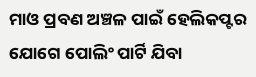ମାଓ ପ୍ରବଣ ଅଞ୍ଚଳ ପାଇଁ ହେଲିକପ୍ଟର ଯୋଗେ ପୋଲିଂ ପାର୍ଟି ଯିବା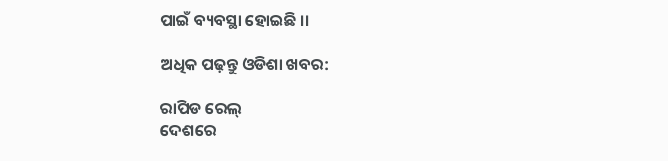ପାଇଁ ବ୍ୟବସ୍ଥା ହୋଇଛି ।।

ଅଧିକ ପଢ଼ନ୍ତୁ ଓଡିଶା ଖବର:

ରାପିଡ ରେଲ୍
ଦେଶରେ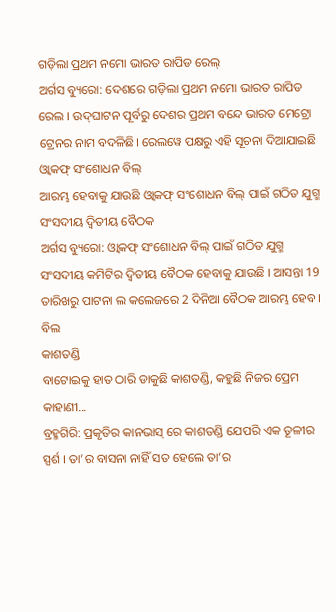ଗଡ଼ିଲା ପ୍ରଥମ ନମୋ ଭାରତ ରାପିଡ ରେଲ୍
ଅର୍ଗସ ବ୍ୟୁରୋ: ଦେଶରେ ଗଡ଼ିଲା ପ୍ରଥମ ନମୋ ଭାରତ ରାପିଡ ରେଲ । ଉଦ୍‌ଘାଟନ ପୂର୍ବରୁ ଦେଶର ପ୍ରଥମ ବନ୍ଦେ ଭାରତ ମେଟ୍ରୋ ଟ୍ରେନର ନାମ ବଦଳିଛି। ରେଲୱେ ପକ୍ଷରୁ ଏହି ସୂଚନା ଦିଆଯାଇଛି
ଓ୍ବାକଫ୍ ସଂଶୋଧନ ବିଲ୍
ଆରମ୍ଭ ହେବାକୁ ଯାଉଛି ଓ୍ବାକଫ୍ ସଂଶୋଧନ ବିଲ୍ ପାଇଁ ଗଠିତ ଯୁଗ୍ମ ସଂସଦୀୟ ଦ୍ବିତୀୟ ବୈଠକ
ଅର୍ଗସ ବ୍ୟୁରୋ: ଓ୍ବାକଫ୍ ସଂଶୋଧନ ବିଲ୍ ପାଇଁ ଗଠିତ ଯୁଗ୍ମ ସଂସଦୀୟ କମିଟିର ଦ୍ବିତୀୟ ବୈଠକ ହେବାକୁ ଯାଉଛି । ଆସନ୍ତା 19 ତାରିଖରୁ ପାଟନା ଲ କଲେଜରେ 2 ଦିନିଆ ବୈଠକ ଆରମ୍ଭ ହେବ । ବିଲ
କାଶତଣ୍ଡି
ବାଟୋଇକୁ ହାତ ଠାରି ଡାକୁଛି କାଶତଣ୍ଡି, କହୁଛି ନିଜର ପ୍ରେମ କାହାଣୀ...
ବ୍ରହ୍ମଗିରି: ପ୍ରକୃତିର କାନଭାସ୍ ରେ କାଶତଣ୍ଡି ଯେପରି ଏକ ତୂଳୀର ସ୍ପର୍ଶ । ତା’ର ବାସନା ନାହିଁ ସତ ହେଲେ ତା’ର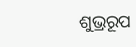ଶୁଭ୍ରରୂପ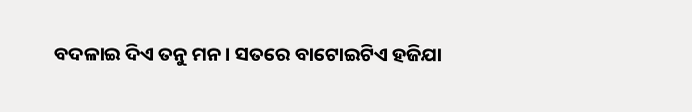ବଦଳାଇ ଦିଏ ତନୁ ମନ । ସତରେ ବାଟୋଇଟିଏ ହଜିଯା